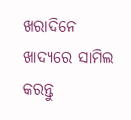ଖରାଦିନେ ଖାଦ୍ୟରେ ସାମିଲ କରନ୍ତୁ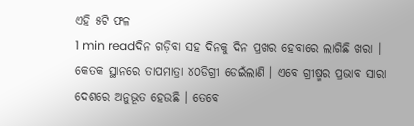ଏହି ୫ଟି ଫଳ
1 min readଦିନ ଗଡ଼ିବା ସହ ଦିନକୁ ଦିନ ପ୍ରଖର ହେବାରେ ଲାଗିଛି ଖରା । କେତକ ସ୍ଥାନରେ ତାପମାତ୍ରା ୪୦ଡିଗ୍ରୀ ଡେଇଁଲାଣି । ଏବେ ଗ୍ରୀଷ୍ମର ପ୍ରଭାବ ସାରା ଦେଶରେ ଅନୁଭୂତ ହେଉଛି । ତେବେ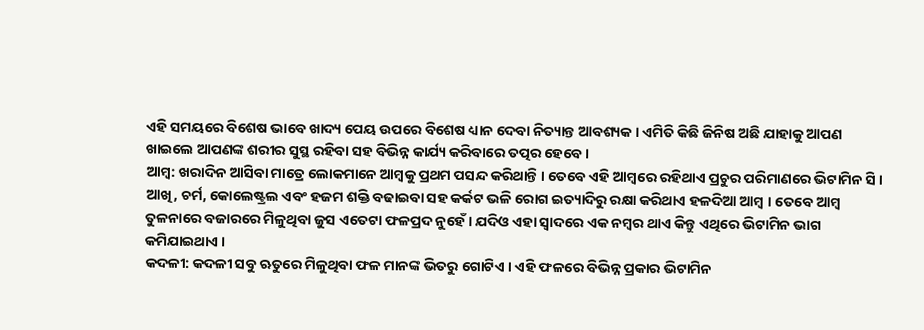ଏହି ସମୟରେ ବିଶେଷ ଭାବେ ଖାଦ୍ୟ ପେୟ ଉପରେ ବିଶେଷ ଧ୍ୟାନ ଦେବା ନିତ୍ୟାନ୍ତ ଆବଶ୍ୟକ । ଏମିତି କିଛି ଜିନିଷ ଅଛି ଯାହାକୁ ଆପଣ ଖାଇଲେ ଆପଣଙ୍କ ଶରୀର ସୁସ୍ଥ ରହିବା ସହ ବିଭିନ୍ନ କାର୍ଯ୍ୟ କରିବାରେ ତତ୍ପର ହେବେ ।
ଆମ୍ବ: ଖରାଦିନ ଆସିବା ମାତ୍ରେ ଲୋକମାନେ ଆମ୍ବକୁ ପ୍ରଥମ ପସନ୍ଦ କରିଥାନ୍ତି । ତେବେ ଏହି ଆମ୍ବରେ ରହିଥାଏ ପ୍ରଚୁର ପରିମାଣରେ ଭିଟାମିନ ସି । ଆଖି, ଚର୍ମ, କୋଲେଷ୍ଟ୍ରଲ ଏବଂ ହଜମ ଶକ୍ତି ବଢାଇବା ସହ କର୍କଟ ଭଳି ରୋଗ ଇତ୍ୟାଦିରୁ ରକ୍ଷା କରିଥାଏ ହଳଦିଆ ଆମ୍ବ । ତେବେ ଆମ୍ବ ତୁଳନାରେ ବଜାରରେ ମିଳୁଥିବା ଜୁସ ଏତେଟା ଫଳପ୍ରଦ ନୁହେଁ । ଯଦିଓ ଏହା ସ୍ୱାଦରେ ଏକ ନମ୍ବର ଥାଏ କିନ୍ତୁ ଏଥିରେ ଭିଟାମିନ ଭାଗ କମିଯାଇଥାଏ ।
କଦଳୀ: କଦଳୀ ସବୁ ଋତୁରେ ମିଳୁଥିବା ଫଳ ମାନଙ୍କ ଭିତରୁ ଗୋଟିଏ । ଏହି ଫଳରେ ବିଭିନ୍ନ ପ୍ରକାର ଭିଟାମିନ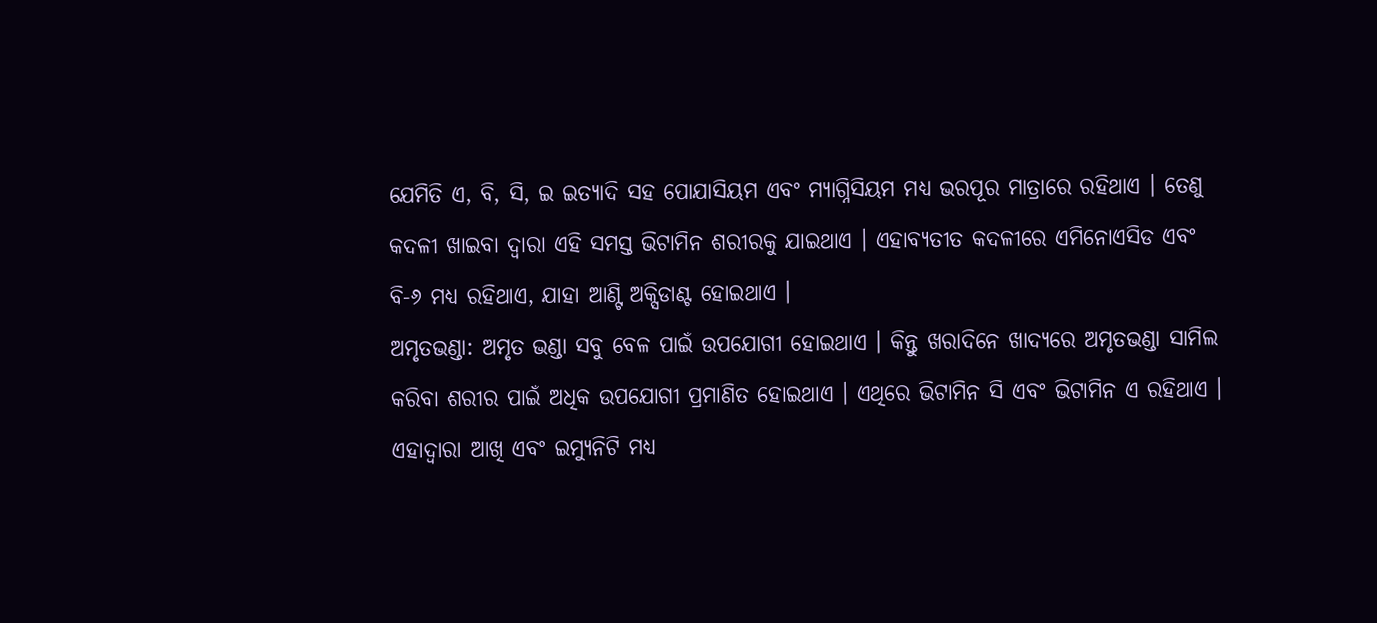ଯେମିତି ଏ, ବି, ସି, ଇ ଇତ୍ୟାଦି ସହ ପୋଯାସିୟମ ଏବଂ ମ୍ୟାଗ୍ନିସିୟମ ମଧ୍ୟ ଭରପୂର ମାତ୍ରାରେ ରହିଥାଏ । ତେଣୁ କଦଳୀ ଖାଇବା ଦ୍ୱାରା ଏହି ସମସ୍ତ ଭିଟାମିନ ଶରୀରକୁ ଯାଇଥାଏ । ଏହାବ୍ୟତୀତ କଦଳୀରେ ଏମିନୋଏସିଡ ଏବଂ ବି-୬ ମଧ୍ୟ ରହିଥାଏ, ଯାହା ଆଣ୍ଟି ଅକ୍ସିଡାଣ୍ଟ ହୋଇଥାଏ ।
ଅମୃତଭଣ୍ଡା: ଅମୃତ ଭଣ୍ଡା ସବୁ ବେଳ ପାଇଁ ଉପଯୋଗୀ ହୋଇଥାଏ । କିନ୍ତୁ ଖରାଦିନେ ଖାଦ୍ୟରେ ଅମୃତଭଣ୍ଡା ସାମିଲ କରିବା ଶରୀର ପାଇଁ ଅଧିକ ଉପଯୋଗୀ ପ୍ରମାଣିତ ହୋଇଥାଏ । ଏଥିରେ ଭିଟାମିନ ସି ଏବଂ ଭିଟାମିନ ଏ ରହିଥାଏ । ଏହାଦ୍ୱାରା ଆଖି ଏବଂ ଇମ୍ୟୁନିଟି ମଧ୍ୟ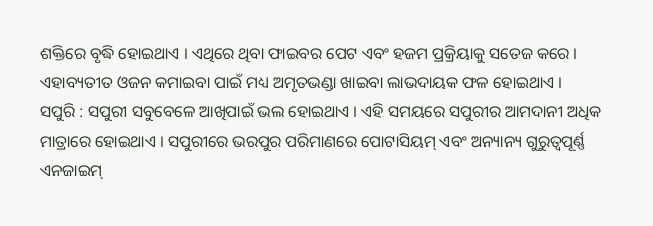ଶକ୍ତିରେ ବୃଦ୍ଧି ହୋଇଥାଏ । ଏଥିରେ ଥିବା ଫାଇବର ପେଟ ଏବଂ ହଜମ ପ୍ରକ୍ରିୟାକୁ ସତେଜ କରେ । ଏହାବ୍ୟତୀତ ଓଜନ କମାଇବା ପାଇଁ ମଧ୍ୟ ଅମୃତଭଣ୍ଡା ଖାଇବା ଲାଭଦାୟକ ଫଳ ହୋଇଥାଏ ।
ସପୁରି : ସପୁରୀ ସବୁବେଳେ ଆଖିପାଇଁ ଭଲ ହୋଇଥାଏ । ଏହି ସମୟରେ ସପୁରୀର ଆମଦାନୀ ଅଧିକ ମାତ୍ରାରେ ହୋଇଥାଏ । ସପୁରୀରେ ଭରପୁର ପରିମାଣରେ ପୋଟାସିୟମ୍ ଏବଂ ଅନ୍ୟାନ୍ୟ ଗୁରୁତ୍ୱପୂର୍ଣ୍ଣ ଏନଜାଇମ୍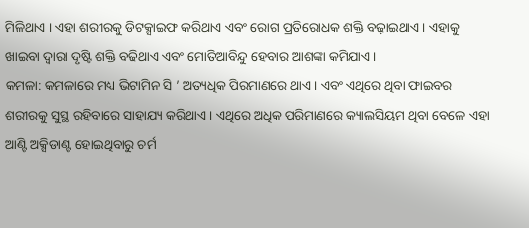ମିଳିଥାଏ । ଏହା ଶରୀରକୁ ଡିଟକ୍ସାଇଫ କରିଥାଏ ଏବଂ ରୋଗ ପ୍ରତିରୋଧକ ଶକ୍ତି ବଢ଼ାଇଥାଏ । ଏହାକୁ ଖାଇବା ଦ୍ୱାରା ଦୃଷ୍ଟି ଶକ୍ତି ବଢିଥାଏ ଏବଂ ମୋତିଆବିନ୍ଦୁ ହେବାର ଆଶଙ୍କା କମିଯାଏ।
କମଳା: କମଳାରେ ମଧ୍ୟ ଭିଟାମିନ ସି ’ ଅତ୍ୟଧିକ ପିରମାଣରେ ଥାଏ । ଏବଂ ଏଥିରେ ଥିବା ଫାଇବର ଶରୀରକୁ ସୁସ୍ଥ ରହିବାରେ ସାହାଯ୍ୟ କରିଥାଏ । ଏଥିରେ ଅଧିକ ପରିମାଣରେ କ୍ୟାଲସିୟମ ଥିବା ବେଳେ ଏହା ଆଣ୍ଟି ଅକ୍ସିଡାଣ୍ଟ ହୋଇଥିବାରୁ ଚର୍ମ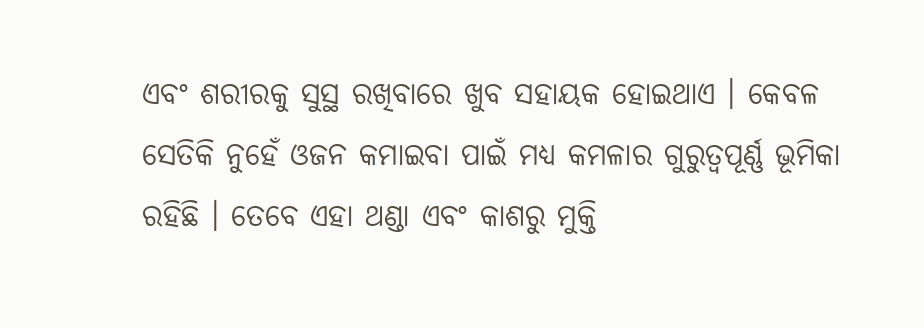ଏବଂ ଶରୀରକୁ ସୁସ୍ଥ ରଖିବାରେ ଖୁବ ସହାୟକ ହୋଇଥାଏ । କେବଳ ସେତିକି ନୁହେଁ ଓଜନ କମାଇବା ପାଇଁ ମଧ୍ୟ କମଳାର ଗୁରୁତ୍ୱପୂର୍ଣ୍ଣ ଭୂମିକା ରହିଛି । ତେବେ ଏହା ଥଣ୍ଡା ଏବଂ କାଶରୁ ମୁକ୍ତି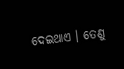ଦେଇଥାଏ । ତେଣୁ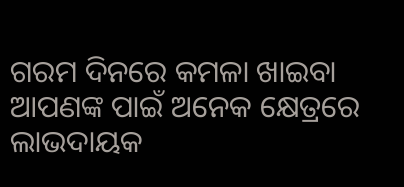ଗରମ ଦିନରେ କମଳା ଖାଇବା ଆପଣଙ୍କ ପାଇଁ ଅନେକ କ୍ଷେତ୍ରରେ ଲାଭଦାୟକ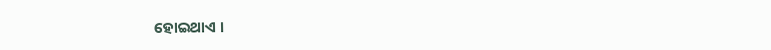ହୋଇଥାଏ ।